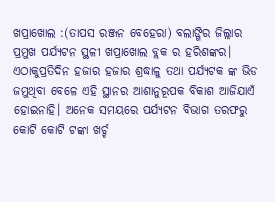ଖପ୍ରାଖୋଲ :(ତାପସ ରଞ୍ଜନ ବେହେରା) ବଲାଙ୍ଗିର ଜିଲ୍ଲାର ପ୍ରମୁଖ ପର୍ଯ୍ୟଟନ ସ୍ଥଳୀ ଖପ୍ରାଖୋଲ ବ୍ଲକ ର ହରିଶଙ୍କର। ଏଠାକୁପ୍ରତିଦିନ ହଜାର ହଜାର ଶ୍ରଦ୍ଧାଳୁ ତଥା ପର୍ଯ୍ୟଟକ ଙ୍କ ଭିଡ ଜମୁଥିବା ବେଳେ ଏହି ସ୍ଥାନର ଆଶାନୁରୂପକ ବିକାଶ ଆଜିଯାଏଁ ହୋଇନାହି। ଅନେକ ସମୟରେ ପର୍ଯ୍ୟଟନ ବିଭାଗ ତରଫରୁ କୋଟି କୋଟି ଟଙ୍କା ଖର୍ଚ୍ଚ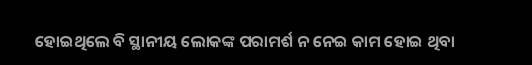ହୋଇଥିଲେ ବି ସ୍ଥାନୀୟ ଲୋକଙ୍କ ପରାମର୍ଶ ନ ନେଇ କାମ ହୋଇ ଥିବା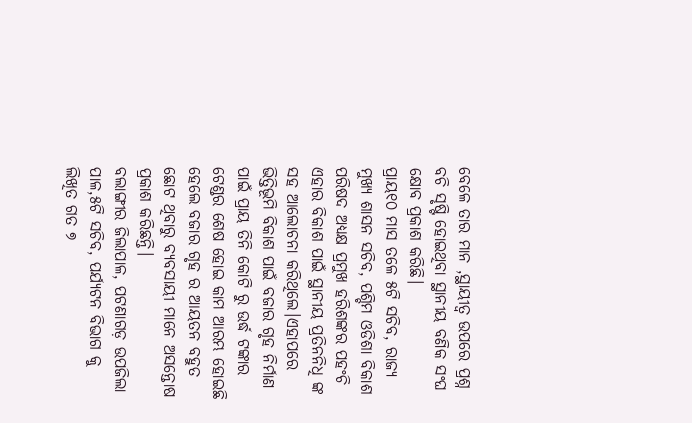ବେଳେ ତାର ମାନ ,ସ୍ଥାୟୀତ୍ୱ ଉପରେ ପ୍ରଶ୍ନ ବଚି ସୃଷ୍ଟି ହୋଇଥିବା ସ୍ଥାନୀୟ ବଣିକ ସଂଘ କ୍ଷୋବ ପ୍ରକାଶ କରିଛି।
ପ୍ରାୟ୧୦ ମାସ ତଳେ ୫ଟି ସଚିବ, ରାଜ୍ୟ ମୁଖ୍ୟ ଶାସନ ସଚିବ, ପଶ୍ଚିମ ଓଡିଶା ବିକାଶ ପରିଷଦ ଅଧ୍ୟକ୍ଷ ପ୍ରମୁଖ ହରିଶଙ୍କର ପହଂଚି ଏହାର ବିକାଶ ପାଇଁ ସ୍ଥାନୀୟ ପ୍ରତିନନିଧି ଙ୍କ ସହ ଆଲୋଚନା କରିଥିଲେ।ଏହାପରେ ଭିତ୍ତିଭୂମି ବିକାଶ ପାଇଁ ବଜାର ଗୃହ ନିର୍ମାଣ ପାଇଁ ପ୍ରାୟ ତିନି କୋଟି ରୁ ଉର୍ଦ୍ଧ ଟଙ୍କାର ଟେଣ୍ଡର ଶେଷ ହୋଇ କାମ ଆରମ୍ଭ ହୋଇଛି ହେଲେ ବଜାର ଗୃହ ର ଆୟତନ ବହୁତ ଛୋଟ ଥିବାରୁ ବ୍ୟବସାୟୀ ମାନେ ଅସନ୍ତୋଷ ପ୍ରକାଶ କରିଛନ୍ତି।
ବଲାଙ୍ଗୀର ଜିଲାପାଳ, ପଟଣାଗଡ଼ ଉପଜିଲା ପାଳ,୫ଟି ସଚିବ, ପର୍ଯ୍ୟଟନ ବିଭାଗ କୁ ଲିଖିତ ଗତ ୭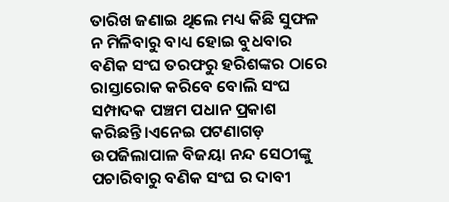ତାରିଖ ଜଣାଇ ଥିଲେ ମଧ୍ୟ କିଛି ସୁଫଳ ନ ମିଳିବାରୁ ବାଧ୍ୟ ହୋଇ ବୁଧବାର ବଣିକ ସଂଘ ତରଫରୁ ହରିଶଙ୍କର ଠାରେ ରାସ୍ତାରୋକ କରିବେ ବୋଲି ସଂଘ ସମ୍ପାଦକ ପଞ୍ଚମ ପଧାନ ପ୍ରକାଶ କରିଛନ୍ତି।ଏନେଇ ପଟଣାଗଡ଼ ଉପଜିଲାପାଳ ବିଜୟା ନନ୍ଦ ସେଠୀଙ୍କୁ ପଚାରିବାରୁ ବଣିକ ସଂଘ ର ଦାବୀ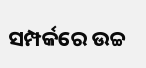ସମ୍ପର୍କରେ ଉଚ୍ଚ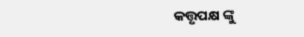କତ୍ତୃପକ୍ଷ ଙ୍କୁ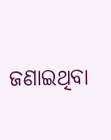ଜଣାଇଥିବା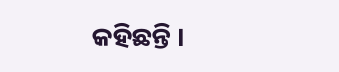କହିଛନ୍ତି ।